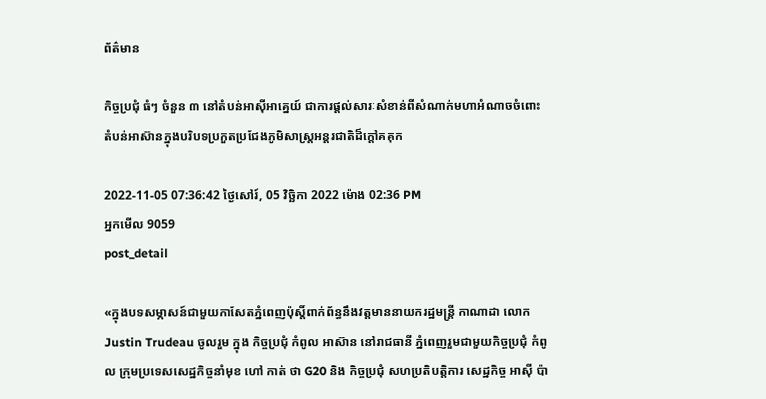ព័ត៌មាន

កិច្ចប្រជុំ ធំៗ ចំនួន ៣ នៅតំបន់អាស៊ីអាគ្នេយ៍ ជាការផ្តល់សារៈសំខាន់ពីសំណាក់មហាអំណាចចំពោះតំបន់អាស៊ានក្នុងបរិបទប្រកួតប្រជែងភូមិសាស្ត្រអន្តរជាតិដ៏ក្តៅគគុក

2022-11-05 07:36:42 ថ្ងៃសៅរ៍, 05 វិច្ឆិកា 2022 ម៉ោង 02:36 PM
អ្នកមើល 9059
post_detail

«ក្នុងបទសម្ភាសន៍ជាមួយកាសែតភ្នំពេញប៉ុស្តិ៍ពាក់ព័ន្ធនឹងវត្តមាននាយករដ្ឋមន្ត្រី កាណាដា លោក Justin Trudeau ចូលរួម ក្នុង កិច្ចប្រជុំ កំពូល អាស៊ាន នៅរាជធានី ភ្នំពេញរួមជាមួយកិច្ចប្រជុំ កំពូល ក្រុមប្រទេសសេដ្ឋកិច្ចនាំមុខ ហៅ កាត់ ថា G20 និង កិច្ចប្រជុំ សហប្រតិបត្តិការ សេដ្ឋកិច្ច អាស៊ី ប៉ា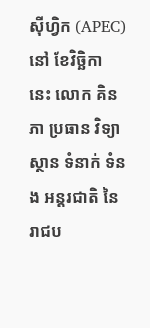ស៊ីហ្វិក (APEC) នៅ ខែវិច្ឆិកា នេះ លោក គិន ភា ប្រធាន វិទ្យាស្ថាន ទំនាក់ ទំនង អន្តរជាតិ នៃ រាជប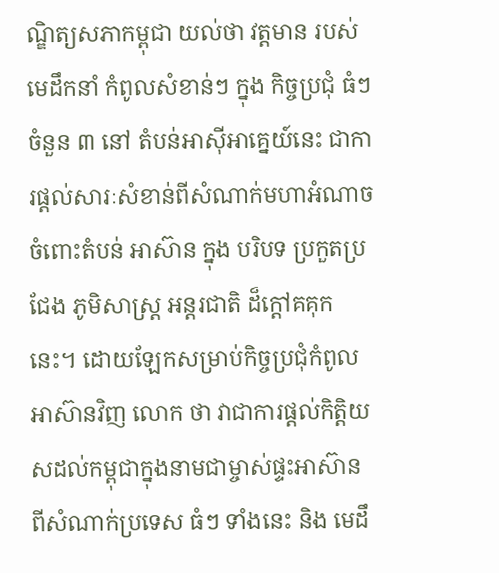ណ្ឌិត្យសភាកម្ពុជា យល់ថា វត្តមាន របស់មេដឹកនាំ កំពូលសំខាន់ៗ ក្នុង កិច្ចប្រជុំ ធំៗ ចំនួន ៣ នៅ តំបន់អាស៊ីអាគ្នេយ៍នេះ ជាការផ្តល់សារៈសំខាន់ពីសំណាក់មហាអំណាចចំពោះតំបន់ អាស៊ាន ក្នុង បរិបទ ប្រកួតប្រជែង ភូមិសាស្ត្រ អន្តរជាតិ ដ៏ក្តៅគគុក នេះ។ ដោយឡែកសម្រាប់កិច្ចប្រជុំកំពូលអាស៊ានវិញ លោក ថា វាជាការផ្តល់កិត្តិយសដល់កម្ពុជាក្នុងនាមជាម្ចាស់ផ្ទះអាស៊ាន ពីសំណាក់ប្រទេស ធំៗ ទាំងនេះ និង មេដឹ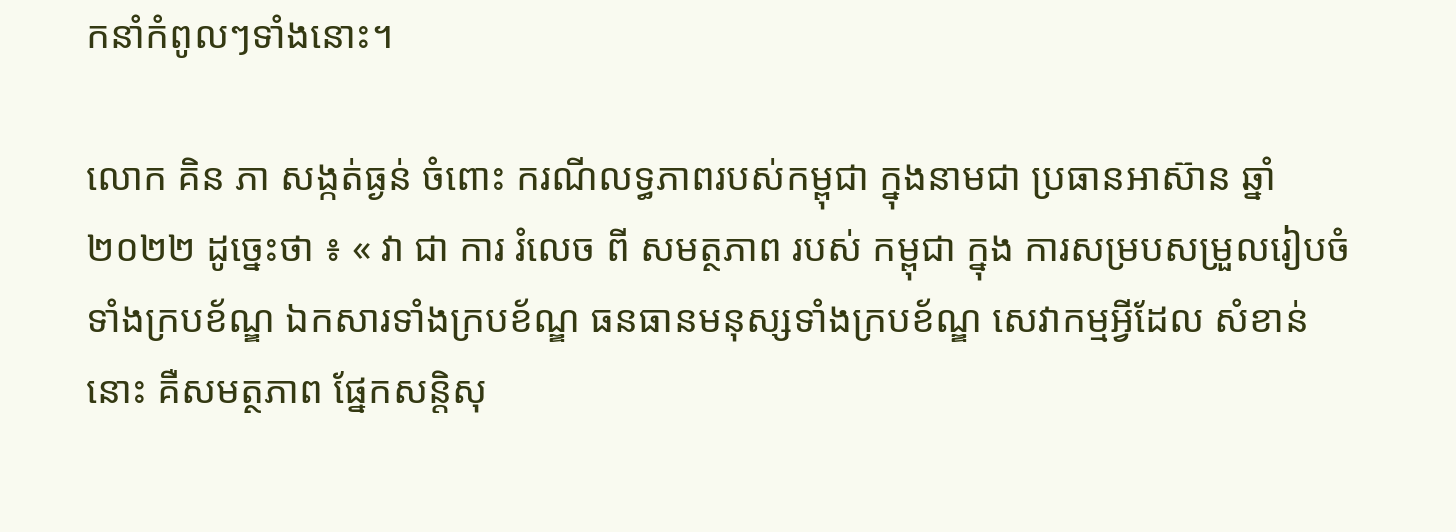កនាំកំពូលៗទាំងនោះ។

លោក គិន ភា សង្កត់ធ្ងន់ ចំពោះ ករណីលទ្ធភាពរបស់កម្ពុជា ក្នុងនាមជា ប្រធានអាស៊ាន ឆ្នាំ ២០២២ ដូច្នេះថា ៖ « វា ជា ការ រំលេច ពី សមត្ថភាព របស់ កម្ពុជា ក្នុង ការសម្របសម្រួលរៀបចំទាំងក្របខ័ណ្ឌ ឯកសារទាំងក្របខ័ណ្ឌ ធនធានមនុស្សទាំងក្របខ័ណ្ឌ សេវាកម្មអ្វីដែល សំខាន់នោះ គឺសមត្ថភាព ផ្នែកសន្តិសុ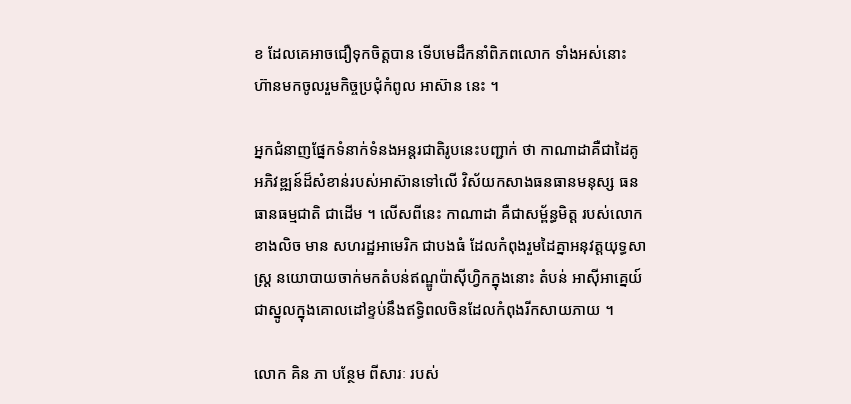ខ ដែលគេអាចជឿទុកចិត្តបាន ទើបមេដឹកនាំពិភពលោក ទាំងអស់នោះ ហ៊ានមកចូលរួមកិច្ចប្រជុំកំពូល អាស៊ាន នេះ ។

អ្នកជំនាញផ្នែកទំនាក់ទំនងអន្តរជាតិរូបនេះបញ្ជាក់ ថា កាណាដាគឺជាដៃគូអភិវឌ្ឍន៍ដ៏សំខាន់របស់អាស៊ានទៅលើ វិស័យកសាងធនធានមនុស្ស ធនធានធម្មជាតិ ជាដើម ។ លើសពីនេះ កាណាដា គឺជាសម្ព័ន្ធមិត្ត របស់លោកខាងលិច មាន សហរដ្ឋអាមេរិក ជាបងធំ ដែលកំពុងរួមដៃគ្នាអនុវត្តយុទ្ធសាស្ត្រ នយោបាយចាក់មកតំបន់ឥណ្ឌូប៉ាស៊ីហ្វិកក្នុងនោះ តំបន់ អាស៊ីអាគ្នេយ៍ ជាស្នូលក្នុងគោលដៅខ្ទប់នឹងឥទ្ធិពលចិនដែលកំពុងរីកសាយភាយ ។

លោក គិន ភា បន្ថែម ពីសារៈ របស់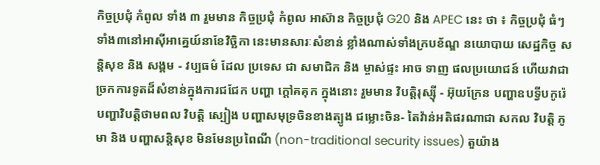កិច្ចប្រជុំ កំពូល ទាំង ៣ រួមមាន កិច្ចប្រជុំ កំពូល អាស៊ាន កិច្ចប្រជុំ G20 និង APEC នេះ ថា ៖ កិច្ចប្រជុំ ធំៗ ទាំង៣នៅអាស៊ីអាគ្នេយ៍នាខែវិច្ឆិកា នេះមានសារៈសំខាន់ ខ្លាំងណាស់ទាំងក្របខ័ណ្ឌ នយោបាយ សេដ្ឋកិច្ច សន្តិសុខ និង សង្គម - វប្បធម៌ ដែល ប្រទេស ជា សមាជិក និង ម្ចាស់ផ្ទះ អាច ទាញ ផលប្រយោជន៍ ហើយវាជាច្រកការទូតដ៏សំខាន់ក្នុងការជជែក បញ្ហា ក្តៅគគុក ក្នុងនោះ រួមមាន វិបត្តិរុស្ស៊ី - អ៊ុយក្រែន បញ្ហាឧបទ្វីបកូរ៉េ បញ្ហាវិបត្តិថាមពល វិបត្តិ ស្បៀង បញ្ហាសមុទ្រចិនខាងត្បូង ជម្លោះចិន- តៃវ៉ាន់អតិផរណាជា សកល វិបត្តិ ភូមា និង បញ្ហាសន្តិសុខ មិនមែនប្រពៃណី (non-traditional security issues) តួយ៉ាង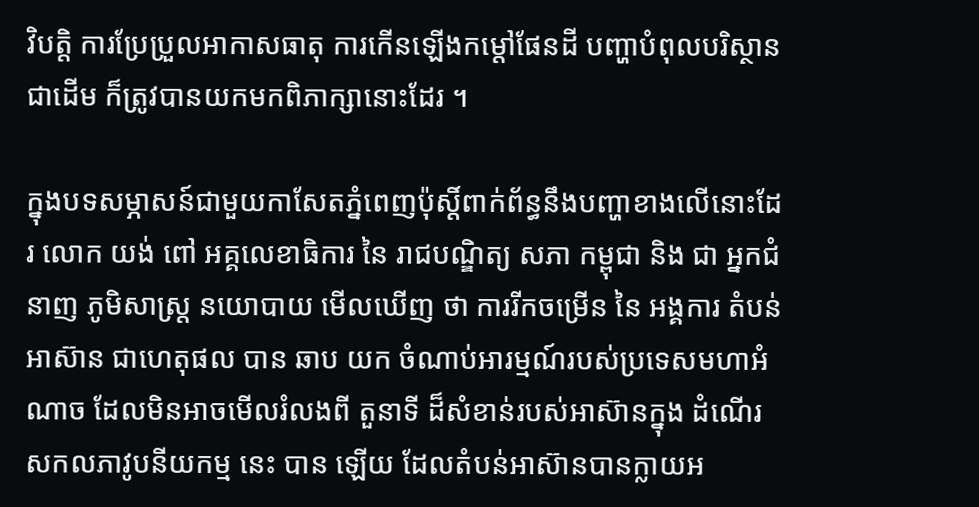វិបត្តិ ការប្រែប្រួលអាកាសធាតុ ការកើនឡើងកម្តៅផែនដី បញ្ហាបំពុលបរិស្ថានជាដើម ក៏ត្រូវបានយកមកពិភាក្សានោះដែរ ។

ក្នុងបទសម្ភាសន៍ជាមួយកាសែតភ្នំពេញប៉ុស្តិ៍ពាក់ព័ន្ធនឹងបញ្ហាខាងលើនោះដែរ លោក យង់ ពៅ អគ្គលេខាធិការ នៃ រាជបណ្ឌិត្យ សភា កម្ពុជា និង ជា អ្នកជំនាញ ភូមិសាស្ត្រ នយោបាយ មើលឃើញ ថា ការរីកចម្រើន នៃ អង្គការ តំបន់ អាស៊ាន ជាហេតុផល បាន ឆាប យក ចំណាប់អារម្មណ៍របស់ប្រទេសមហាអំណាច ដែលមិនអាចមើលរំលងពី តួនាទី ដ៏សំខាន់របស់អាស៊ានក្នុង ដំណើរសកលភាវូបនីយកម្ម នេះ បាន ឡើយ ដែលតំបន់អាស៊ានបានក្លាយអ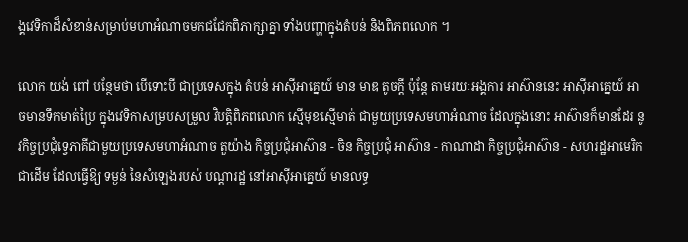ង្គវេទិកាដ៏សំខាន់សម្រាប់មហាអំណាចមកជជែកពិភាក្សាគ្នា ទាំងបញ្ហាក្នុងតំបន់ និងពិភពលោក ។

លោក យង់ ពៅ បន្ថែមថា បើទោះបី ជាប្រទេសក្នុង តំបន់ អាស៊ីអាគ្នេយ៍ មាន មាឌ តូចក្តី ប៉ុន្តែ តាមរយៈអង្គការ អាស៊ាននេះ អាស៊ីអាគ្នេយ៍ អាចមានទឹកមាត់ប្រៃ ក្នុងវេទិកាសម្របសម្រួល វិបត្តិពិភពលោក ស្មើមុខស្មើមាត់ ជាមួយប្រទេសមហាអំណាច ដែលក្នុងនោះ អាស៊ានក៏មានដែរ នូវកិច្ចប្រជុំទ្វេភាគីជាមួយប្រទេសមហាអំណាច តួយ៉ាង កិច្ចប្រជុំអាស៊ាន - ចិន កិច្ចប្រជុំ អាស៊ាន - កាណាដា កិច្ចប្រជុំអាស៊ាន - សហរដ្ឋអាមេរិក ជាដើម ដែលធ្វើឱ្យ ទម្ងន់ នៃសំឡេងរបស់ បណ្តារដ្ឋ នៅអាស៊ីអាគ្នេយ៍ មានលទ្ធ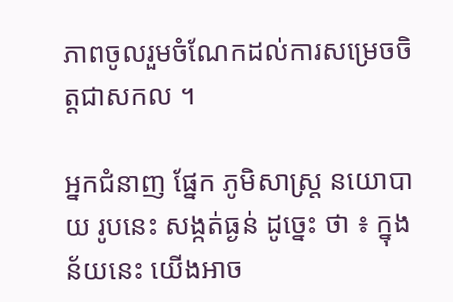ភាពចូលរួមចំណែកដល់ការសម្រេចចិត្តជាសកល ។

អ្នកជំនាញ ផ្នែក ភូមិសាស្ត្រ នយោបាយ រូបនេះ សង្កត់ធ្ងន់ ដូច្នេះ ថា ៖ ក្នុងន័យនេះ យើងអាច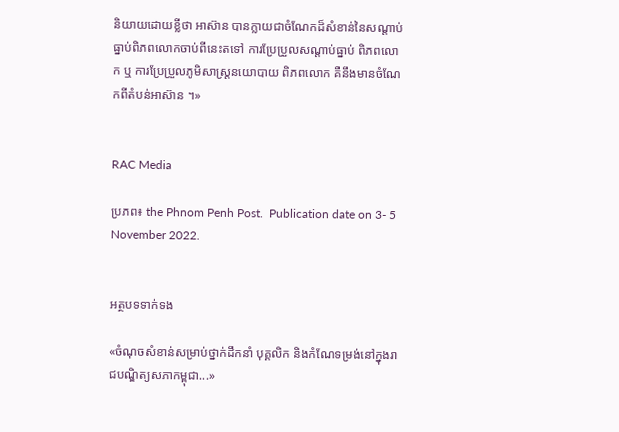និយាយដោយខ្លីថា អាស៊ាន បានក្លាយជាចំណែកដ៏សំខាន់នៃសណ្តាប់ធ្នាប់ពិភពលោកចាប់ពីនេះតទៅ ការប្រែប្រួលសណ្តាប់ធ្នាប់ ពិភពលោក ឬ ការប្រែប្រួលភូមិសាស្ត្រនយោបាយ ពិភពលោក គឺនឹងមានចំណែកពីតំបន់អាស៊ាន ។»


RAC Media

ប្រភព៖ the Phnom Penh Post.  Publication date on 3- 5 November 2022.


អត្ថបទទាក់ទង

«ចំណុចសំខាន់សម្រាប់ថ្នាក់ដឹកនាំ បុគ្គលិក និងកំណែទម្រង់នៅក្នុងរាជបណ្ឌិត្យសភាកម្ពុជា...»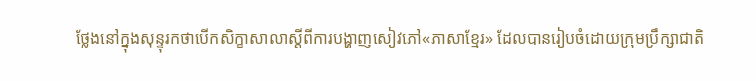ថ្លែងនៅក្នុងសុន្ទុរកថាបើកសិក្ខាសាលាស្តីពីការបង្ហាញសៀវភៅ«ភាសាខ្មែរ» ដែលបានរៀបចំដោយក្រុមប្រឹក្សាជាតិ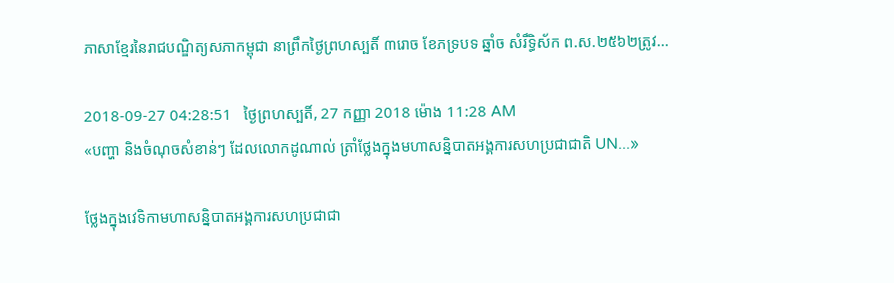ភាសាខ្មែរនៃរាជបណ្ឌិត្យសភាកម្ពុជា នាព្រឹកថ្ងៃព្រហស្បតិ៍ ៣រោច ខែភទ្របទ ឆ្នាំច សំរឹទ្ធិស័ក ព.ស.២៥៦២ត្រូវ...

2018-09-27 04:28:51   ថ្ងៃព្រហស្បតិ៍, 27 កញ្ញា 2018 ម៉ោង 11:28 AM
«បញ្ហា និងចំណុចសំខាន់ៗ ដែលលោកដូណាល់ ត្រាំថ្លែងក្នុងមហាសន្និបាតអង្គការសហប្រជាជាតិ UN...»

ថ្លែងក្នុងវេទិកាមហាសន្និបាតអង្គការសហប្រជាជា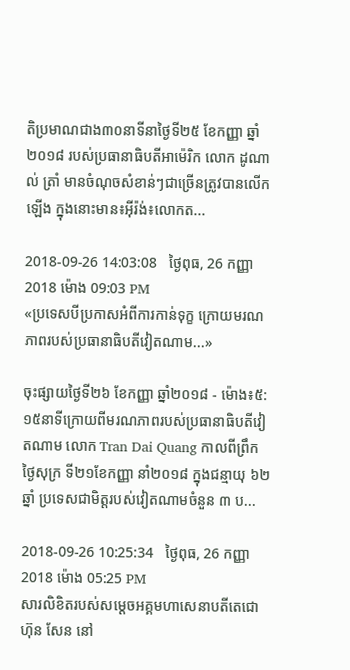តិប្រមាណជាង៣០នាទីនាថ្ងៃទី២៥ ខែកញ្ញា ឆ្នាំ២០១៨ របស់ប្រធានាធិបតីអាម៉េរិក លោក ដូណាល់ ត្រាំ មានចំណុចសំខាន់ៗជាច្រើនត្រូវបានលើកឡើង ក្នុងនោះមាន៖អ៊ីរ៉ង់៖លោកត...

2018-09-26 14:03:08   ថ្ងៃពុធ, 26 កញ្ញា 2018 ម៉ោង 09:03 PM
«ប្រទេសបីប្រកាសអំពីការកាន់ទុក្ខ ក្រោយមរណភាពរបស់ប្រធានាធិបតីវៀតណាម...»

ចុះផ្សាយថ្ងៃទី២៦ ខែកញ្ញា ឆ្នាំ២០១៨ - ម៉ោង៖៥:១៥នាទីក្រោយពីមរណភាពរបស់ប្រធានាធិបតីវៀតណាម លោក Tran Dai Quang កាលពីព្រឹក ថ្ងៃសុក្រ ទី២១ខែកញ្ញា នាំ២០១៨ ក្នុងជន្មាយុ ៦២ ឆ្នាំ ប្រទេសជាមិត្តរបស់វៀតណាមចំនួន ៣ ប...

2018-09-26 10:25:34   ថ្ងៃពុធ, 26 កញ្ញា 2018 ម៉ោង 05:25 PM
សារលិខិតរបស់សម្តេចអគ្គមហាសេនាបតីតេជោ ហ៊ុន សែន នៅ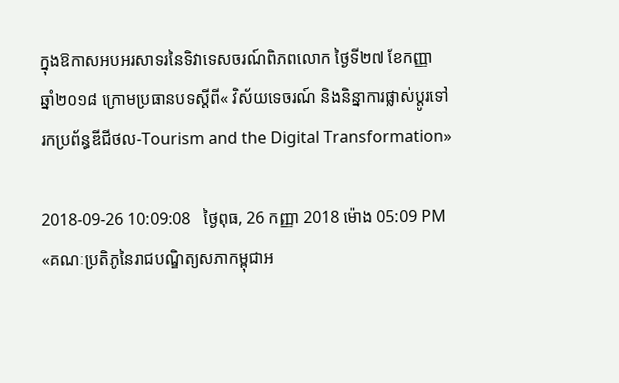ក្នុងឱកាសអបអរសាទរនៃទិវាទេសចរណ៍ពិភពលោក ថ្ងៃទី២៧ ខែកញ្ញា ឆ្នាំ២០១៨ ក្រោមប្រធានបទស្តីពី« វិស័យទេចរណ៍ និងនិន្នាការផ្លាស់ប្តូរទៅរកប្រព័ន្ធឌីជីថល-Tourism and the Digital Transformation»

2018-09-26 10:09:08   ថ្ងៃពុធ, 26 កញ្ញា 2018 ម៉ោង 05:09 PM
«គណៈប្រតិភូនៃរាជបណ្ឌិត្យសភាកម្ពុជាអ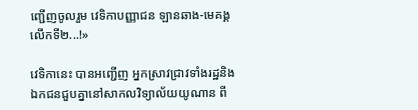ញ្ជើញចូលរួម វេទិកាបញ្ញាជន ឡានឆាង-មេគង្គ លើកទី២...!»

វេទិកានេះ បានអញ្ជើញ អ្នកស្រាវជ្រាវទាំងរដ្ឋនិងឯកជនជួបគ្នានៅសាកលវិទ្យាល័យយូណាន ពី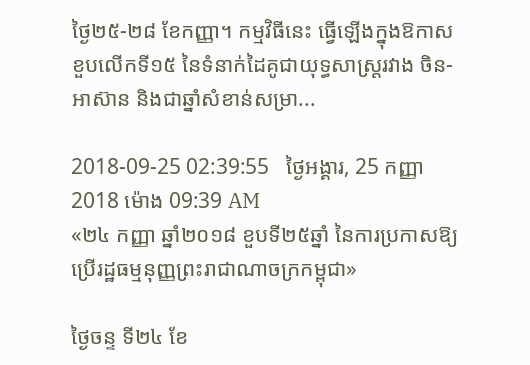ថ្ងៃ២៥-២៨ ខែកញ្ញា។ កម្មវិធីនេះ ធ្វើឡើងក្នុងឱកាសខួបលើកទី១៥ នៃទំនាក់ដៃគូជាយុទ្ធសាស្ត្ររវាង ចិន-អាស៊ាន និងជាឆ្នាំសំខាន់សម្រា...

2018-09-25 02:39:55   ថ្ងៃអង្គារ, 25 កញ្ញា 2018 ម៉ោង 09:39 AM
«២៤ កញ្ញា ឆ្នាំ២០១៨ ខួបទី២៥ឆ្នាំ នៃការប្រកាសឱ្យប្រើរដ្ឋធម្មនុញ្ញព្រះរាជាណាចក្រកម្ពុជា»

ថ្ងៃចន្ទ ទី២៤ ខែ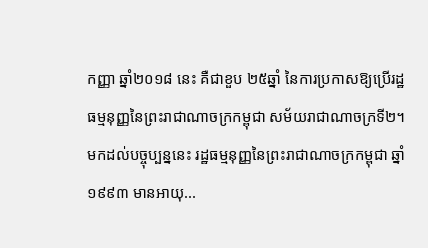កញ្ញា ឆ្នាំ២០១៨ នេះ គឺជាខួប ២៥ឆ្នាំ នៃការប្រកាសឱ្យប្រើរដ្ឋធម្មនុញ្ញនៃព្រះរាជាណាចក្រកម្ពុជា សម័យរាជាណាចក្រទី២។ មកដល់បច្ចុប្បន្ននេះ រដ្ឋធម្មនុញ្ញនៃព្រះរាជាណាចក្រកម្ពុជា ឆ្នាំ១៩៩៣ មានអាយុ...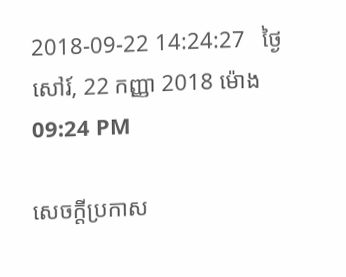2018-09-22 14:24:27   ថ្ងៃសៅរ៍, 22 កញ្ញា 2018 ម៉ោង 09:24 PM

សេចក្តីប្រកាស